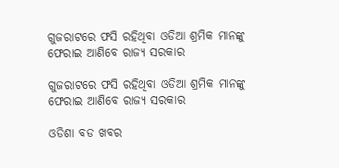ଗୁଜରାଟରେ ଫସି ରହିଥିବା ଓଡିଆ ଶ୍ରମିକ ମାନଙ୍କୁ ଫେରାଇ ଆଣିବେ ରାଜ୍ୟ ସରକାର

ଗୁଜରାଟରେ ଫସି ରହିଥିବା ଓଡିଆ ଶ୍ରମିକ ମାନଙ୍କୁ ଫେରାଇ ଆଣିବେ ରାଜ୍ୟ ସରକାର

ଓଡିଶା ବଡ ଖବର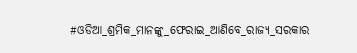#ଓଡିଆ_ଶ୍ରମିକ_ମାନଙ୍କୁ_ଫେରାଇ_ଆଣିବେ_ରାଜ୍ୟ_ସରକାର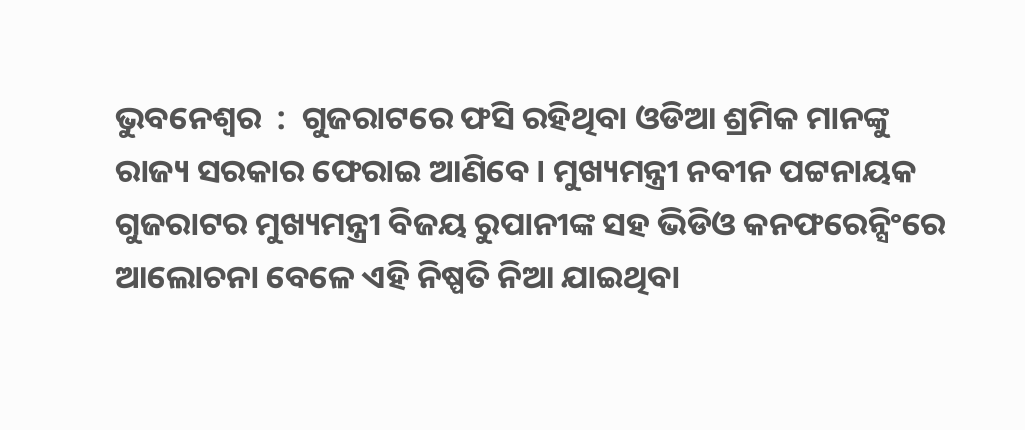ଭୁବନେଶ୍ୱର  :  ଗୁଜରାଟରେ ଫସି ରହିଥିବା ଓଡିଆ ଶ୍ରମିକ ମାନଙ୍କୁ ରାଜ୍ୟ ସରକାର ଫେରାଇ ଆଣିବେ । ମୁଖ୍ୟମନ୍ତ୍ରୀ ନବୀନ ପଟ୍ଟନାୟକ ଗୁଜରାଟର ମୁଖ୍ୟମନ୍ତ୍ରୀ ବିଜୟ ରୁପାନୀଙ୍କ ସହ ଭିଡିଓ କନଫରେନ୍ସିଂରେ ଆଲୋଚନା ବେଳେ ଏହି ନିଷ୍ପତି ନିଆ ଯାଇଥିବା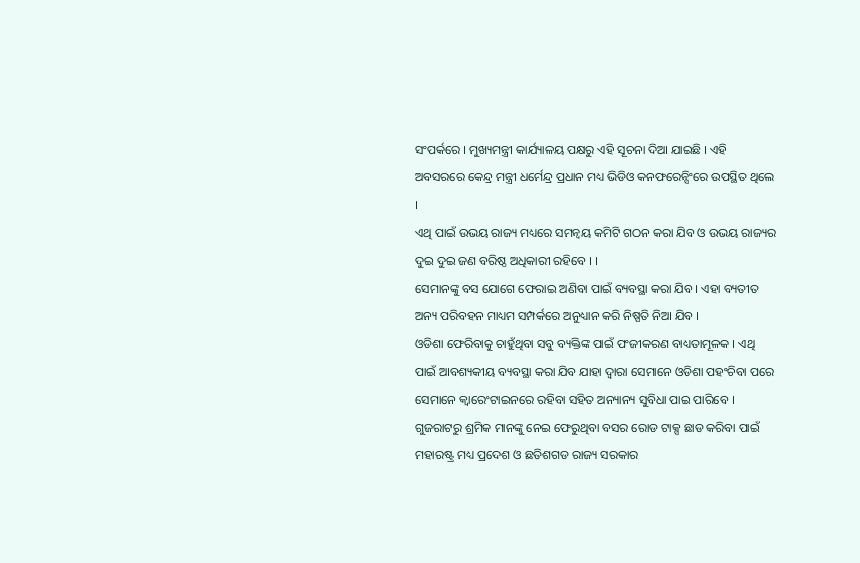ସଂପର୍କରେ । ମୁଖ୍ୟମନ୍ତ୍ରୀ କାର୍ଯ୍ୟାଳୟ ପକ୍ଷରୁ ଏହି ସୂଚନା ଦିଆ ଯାଇଛି । ଏହି ଅବସରରେ କେନ୍ଦ୍ର ମନ୍ତ୍ରୀ ଧର୍ମେନ୍ଦ୍ର ପ୍ରଧାନ ମଧ୍ୟ ଭିଡିଓ କନଫରେନ୍ସିଂରେ ଉପସ୍ଥିତ ଥିଲେ ।
ଏଥି ପାଇଁ ଉଭୟ ରାଜ୍ୟ ମଧ୍ୟରେ ସମନ୍ୱୟ କମିଟି ଗଠନ କରା ଯିବ ଓ ଉଭୟ ରାଜ୍ୟର ଦୁଇ ଦୁଇ ଜଣ ବରିଷ୍ଠ ଅଧିକାରୀ ରହିବେ । ।
ସେମାନଙ୍କୁ ବସ ଯୋଗେ ଫେରାଇ ଅଣିବା ପାଇଁ ବ୍ୟବସ୍ଥା କରା ଯିବ । ଏହା ବ୍ୟତୀତ ଅନ୍ୟ ପରିବହନ ମାଧ୍ୟମ ସମ୍ପର୍କରେ ଅନୁଧ୍ୟାନ କରି ନିଷ୍ପତି ନିଆ ଯିବ ।
ଓଡିଶା ଫେରିବାକୁ ଚାହୁଁଥିବା ସବୁ ବ୍ୟକ୍ତିଙ୍କ ପାଇଁ ପଂଜୀକରଣ ବାଧ୍ୟତାମୂଳକ । ଏଥି ପାଇଁ ଆବଶ୍ୟକୀୟ ବ୍ୟବସ୍ଥା କରା ଯିବ ଯାହା ଦ୍ୱାରା ସେମାନେ ଓଡିଶା ପହଂଚିବା ପରେ ସେମାନେ କ୍ୱାରେଂଟାଇନରେ ରହିବା ସହିତ ଅନ୍ୟାନ୍ୟ ସୁବିଧା ପାଇ ପାରିବେ ।
ଗୁଜରାଟରୁ ଶ୍ରମିକ ମାନଙ୍କୁ ନେଇ ଫେରୁଥିବା ବସର ରୋଡ ଟାକ୍ସ ଛାଡ କରିବା ପାଇଁ ମହାରଷ୍ଟ୍ର ମଧ୍ୟ ପ୍ରଦେଶ ଓ ଛତିଶଗଡ ରାଜ୍ୟ ସରକାର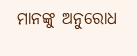ମାନଙ୍କୁ ଅନୁରୋଧ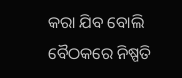କରା ଯିବ ବୋଲି ବୈଠକରେ ନିଷ୍ପତି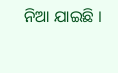ନିଆ ଯାଇଛି ।